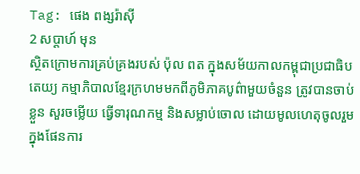Tag: ផេង ពង្សរ៉ាស៊ី
2 សប្ដាហ៍ មុន
ស្ថិតក្រោមការគ្រប់គ្រងរបស់ ប៉ុល ពត ក្នុងសម័យកាលកម្ពុជាប្រជាធិបតេយ្យ កម្មាភិបាលខ្មែរក្រហមមកពីភូមិភាគបូព៌ាមួយចំនួន ត្រូវបានចាប់ខ្លួន សួរចម្លើយ ធ្វើទារុណកម្ម និងសម្លាប់ចោល ដោយមូលហេតុចូលរួមក្នុងផែនការ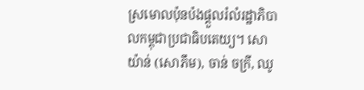ស្រមោលប៉ុនប៉ងផ្តួលរំលំរដ្ឋាភិបាលកម្ពុជាប្រជាធិបតេយ្យ។ សោយ៉ាន់ (សោភឹម), ចាន់ ចក្រី, ឈូ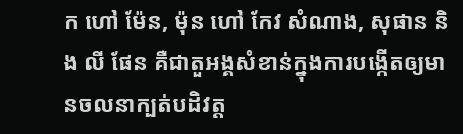ក ហៅ ម៉ែន, ម៉ុន ហៅ កែវ សំណាង, សុផាន និង លី ផែន គឺជាតួអង្គសំខាន់ក្នុងការបង្កើតឲ្យមានចលនាក្បត់បដិវត្ត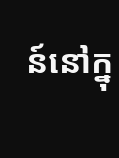ន៍នៅក្នុ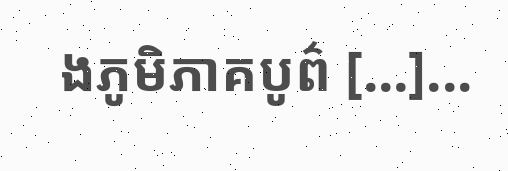ងភូមិភាគបូព៌ […]...